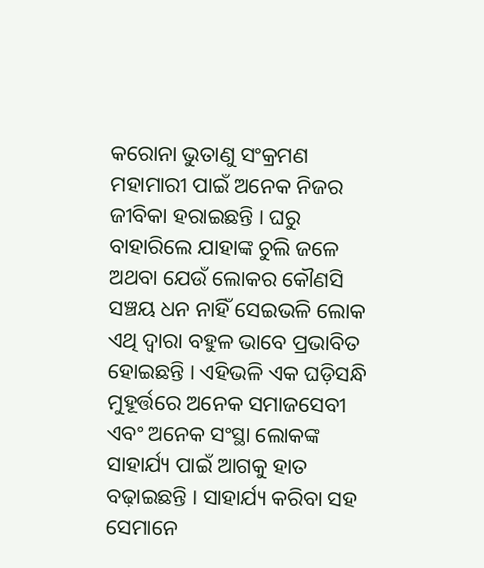କରୋନା ଭୁତାଣୁ ସଂକ୍ରମଣ ମହାମାରୀ ପାଇଁ ଅନେକ ନିଜର ଜୀବିକା ହରାଇଛନ୍ତି । ଘରୁ ବାହାରିଲେ ଯାହାଙ୍କ ଚୁଲି ଜଳେ ଅଥବା ଯେଉଁ ଲୋକର କୌଣସି ସଞ୍ଚୟ ଧନ ନାହିଁ ସେଇଭଳି ଲୋକ ଏଥି ଦ୍ୱାରା ବହୁଳ ଭାବେ ପ୍ରଭାବିତ ହୋଇଛନ୍ତି । ଏହିଭଳି ଏକ ଘଡ଼ିସନ୍ଧି ମୁହୂର୍ତ୍ତରେ ଅନେକ ସମାଜସେବୀ ଏବଂ ଅନେକ ସଂସ୍ଥା ଲୋକଙ୍କ ସାହାର୍ଯ୍ୟ ପାଇଁ ଆଗକୁ ହାତ ବଢ଼ାଇଛନ୍ତି । ସାହାର୍ଯ୍ୟ କରିବା ସହ ସେମାନେ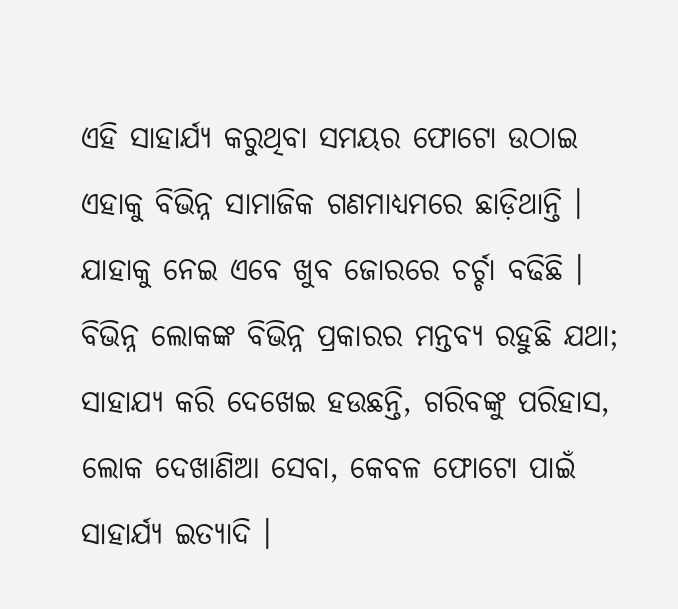ଏହି ସାହାର୍ଯ୍ୟ କରୁଥିବା ସମୟର ଫୋଟୋ ଉଠାଇ ଏହାକୁ ବିଭିନ୍ନ ସାମାଜିକ ଗଣମାଧ୍ୟମରେ ଛାଡ଼ିଥାନ୍ତି । ଯାହାକୁ ନେଇ ଏବେ ଖୁବ ଜୋରରେ ଚର୍ଚ୍ଚା ବଢିଛି । ବିଭିନ୍ନ ଲୋକଙ୍କ ବିଭିନ୍ନ ପ୍ରକାରର ମନ୍ତବ୍ୟ ରହୁଛି ଯଥା; ସାହାଯ୍ୟ କରି ଦେଖେଇ ହଉଛନ୍ତି, ଗରିବଙ୍କୁ ପରିହାସ, ଲୋକ ଦେଖାଣିଆ ସେବା, କେବଳ ଫୋଟୋ ପାଇଁ ସାହାର୍ଯ୍ୟ ଇତ୍ୟାଦି ।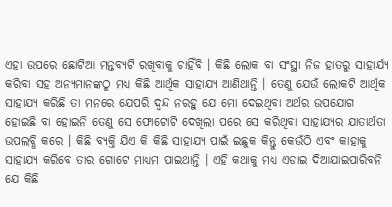ଏହା ଉପରେ ଛୋଟିଆ ମନ୍ତବ୍ୟଟି ରଖିବାକୁ ଚାହିଁବି । କିଛି ଲୋକ ବା ସଂସ୍ଥା ନିଜ ହାତରୁ ସାହାର୍ଯ୍ୟ କରିବା ସହ ଅନ୍ୟମାନଙ୍କଠୁ ମଧ୍ୟ କିଛି ଆର୍ଥିକ ସାହାଯ୍ୟ ଆଣିଥାନ୍ତି । ତେଣୁ ଯେଉଁ ଲୋକଟି ଆର୍ଥିକ ସାହାଯ୍ୟ କରିଛି ତା ମନରେ ଯେପରି ଦ୍ଵନ୍ଦ ନରହୁ ଯେ ମୋ ଦେଇଥିବା ଅର୍ଥର ଉପଯୋଗ ହୋଇଛି ବା ହୋଇନି ତେଣୁ ସେ ଫୋଟୋଟି ଦେଖିଲା ପରେ ସେ କରିଥିବା ସାହାଯ୍ୟର ଯାତାର୍ଥତା ଉପଲବ୍ଧି କରେ । କିଛି ବ୍ୟକ୍ତି ଯିଏ କି କିଛି ସାହାଯ୍ୟ ପାଇଁ ଇଛୁକ କିନ୍ତୁ କେଉଁଠି ଏବଂ କାହାକୁ ସାହାଯ୍ୟ କରିବେ ତାର ଗୋଟେ ମାଧ୍ୟମ ପାଇଥାନ୍ତି । ଏହି କଥାକୁ ମଧ୍ୟ ଏଡାଇ ଦିଆଯାଇପାରିବନି ଯେ କିଛି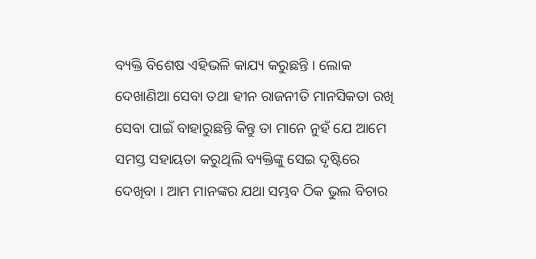ବ୍ୟକ୍ତି ବିଶେଷ ଏହିଭଳି କାଯ୍ୟ କରୁଛନ୍ତି । ଲୋକ ଦେଖାଣିଆ ସେବା ତଥା ହୀନ ରାଜନୀତି ମାନସିକତା ରଖି ସେବା ପାଇଁ ବାହାରୁଛନ୍ତି କିନ୍ତୁ ତା ମାନେ ନୁହଁ ଯେ ଆମେ ସମସ୍ତ ସହାୟତା କରୁଥିଲି ବ୍ୟକ୍ତିଙ୍କୁ ସେଇ ଦୃଷ୍ଟିରେ ଦେଖିବା । ଆମ ମାନଙ୍କର ଯଥା ସମ୍ଭବ ଠିକ ଭୁଲ ବିଚାର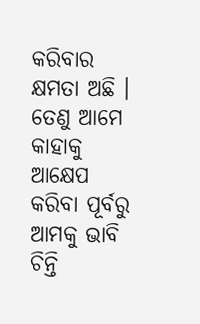କରିବାର କ୍ଷମତା ଅଛି । ତେଣୁ ଆମେ କାହାକୁ ଆକ୍ଷେପ କରିବା ପୂର୍ବରୁ ଆମକୁ ଭାବି ଚିନ୍ତି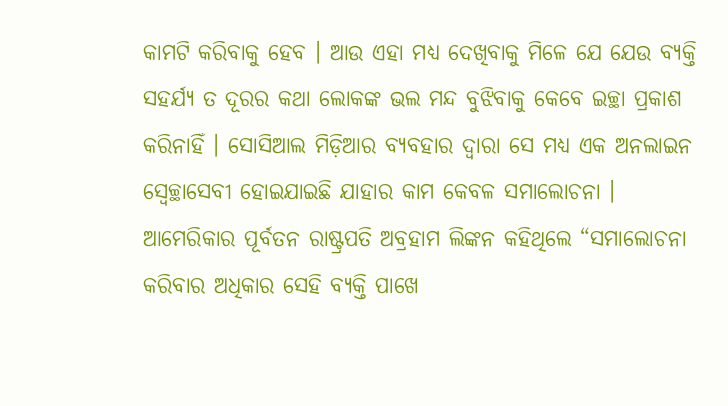କାମଟି କରିବାକୁ ହେବ । ଆଉ ଏହା ମଧ୍ୟ ଦେଖିବାକୁ ମିଳେ ଯେ ଯେଉ ବ୍ୟକ୍ତି ସହର୍ଯ୍ୟ ତ ଦୂରର କଥା ଲୋକଙ୍କ ଭଲ ମନ୍ଦ ବୁଝିବାକୁ କେବେ ଇଚ୍ଛା ପ୍ରକାଶ କରିନାହିଁ । ସୋସିଆଲ ମିଡ଼ିଆର ବ୍ୟବହାର ଦ୍ୱାରା ସେ ମଧ୍ୟ ଏକ ଅନଲାଇନ ସ୍ଵେଚ୍ଛାସେବୀ ହୋଇଯାଇଛି ଯାହାର କାମ କେବଳ ସମାଲୋଚନା । ଆମେରିକାର ପୂର୍ବତନ ରାଷ୍ଟ୍ରପତି ଅବ୍ରହାମ ଲିଙ୍କନ କହିଥିଲେ “ସମାଲୋଚନା କରିବାର ଅଧିକାର ସେହି ବ୍ୟକ୍ତି ପାଖେ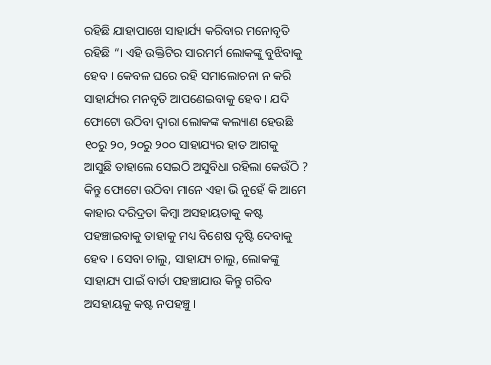ରହିଛି ଯାହାପାଖେ ସାହାର୍ଯ୍ୟ କରିବାର ମନୋବୃତି ରହିଛି “। ଏହି ଉକ୍ତିଟିର ସାରମର୍ମ ଲୋକଙ୍କୁ ବୁଝିବାକୁ ହେବ । କେବଳ ଘରେ ରହି ସମାଲୋଚନା ନ କରି ସାହାର୍ଯ୍ୟର ମନବୃତି ଆପଣେଇବାକୁ ହେବ । ଯଦି ଫୋଟୋ ଉଠିବା ଦ୍ୱାରା ଲୋକଙ୍କ କଲ୍ୟାଣ ହେଉଛି ୧୦ରୁ ୨୦, ୨୦ରୁ ୨୦୦ ସାହାଯ୍ୟର ହାତ ଆଗକୁ ଆସୁଛି ତାହାଲେ ସେଇଠି ଅସୁବିଧା ରହିଲା କେଉଁଠି ? କିନ୍ତୁ ଫୋଟୋ ଉଠିବା ମାନେ ଏହା ଭି ନୁହେଁ କି ଆମେ କାହାର ଦରିଦ୍ରତା କିମ୍ବା ଅସହାୟତାକୁ କଷ୍ଟ ପହଞ୍ଚାଇବାକୁ ତାହାକୁ ମଧ୍ୟ ବିଶେଷ ଦୃଷ୍ଟି ଦେବାକୁ ହେବ । ସେବା ଚାଲୁ, ସାହାଯ୍ୟ ଚାଲୁ, ଲୋକଙ୍କୁ ସାହାଯ୍ୟ ପାଇଁ ବାର୍ତା ପହଞ୍ଚାଯାଉ କିନ୍ତୁ ଗରିବ ଅସହାୟକୁ କଷ୍ଟ ନପହଞ୍ଚୁ ।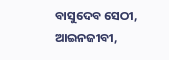ବାସୁଦେବ ସେଠୀ,
ଆଇନଜୀବୀ,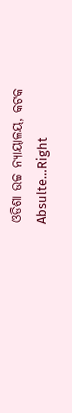ଓଡିଶା ଉଚ୍ଚ ନ୍ୟାୟାଳୟ, କଟକ
Absulte…Right